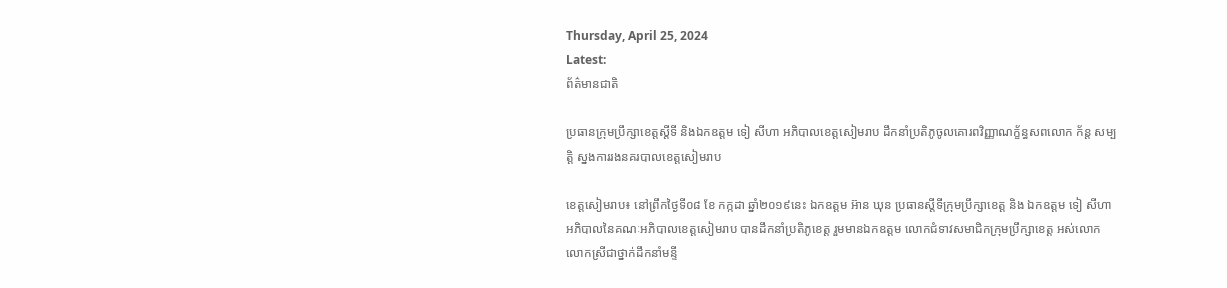Thursday, April 25, 2024
Latest:
ព័ត៌មានជាតិ

ប្រធានក្រុមប្រឹក្សាខេត្តស្តីទី និងឯកឧត្តម ទៀ សីហា អភិបាលខេត្តសៀមរាប ដឹកនាំប្រតិភូចូលគោរពវិញ្ញាណក្ខ័ន្ធសពលោក ក័ន្ត សម្បត្តិ ស្នងការរងនគរបាលខេត្តសៀមរាប

ខេត្តសៀមរាប៖ នៅព្រឹកថ្ងៃទី០៨ ខែ កក្កដា ឆ្នាំ២០១៩នេះ ឯកឧត្តម អ៊ាន ឃុន ប្រធានស្តីទីក្រុមប្រឹក្សាខេត្ត និង ឯកឧត្តម ទៀ សីហា អភិបាលនៃគណៈអភិបាលខេត្តសៀមរាប បានដឹកនាំប្រតិភូខេត្ត រួមមានឯកឧត្តម លោកជំទាវសមាជិកក្រុមប្រឹក្សាខេត្ត អស់លោក លោកស្រីជាថ្នាក់ដឹកនាំមន្ទី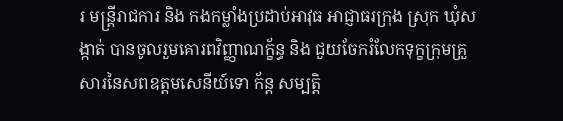រ មន្ត្រីរាជការ និង កងកម្លាំងប្រដាប់អាវុធ អាជ្ញាធរក្រុង ស្រុក ឃុំសង្កាត់ បានចូលរួមគោរពវិញ្ញាណក្ខ័ន្ធ និង ជួយចែករំលែកទុក្ខក្រុមគ្រួសារនៃសពឧត្តមសេនីយ៍ទោ ក័ន្ត សម្បត្តិ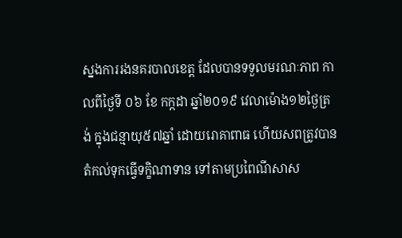ស្នងការរងនគរបាលខេត្ត ដែលបានទទួលមរណៈភាព កាលពីថ្ងៃទី ០៦ ខែ កក្កដា ឆ្នាំ២០១៩ វេលាម៉ោង១២ថ្ងៃត្រង់ ក្នុងជន្មាយុ៥៧ឆ្នាំ ដោយរោគាពាធ ហើយសពត្រូវបានតំកល់ទុកធ្វើទក្ខិណាទាន ទៅតាមប្រពៃណីសាស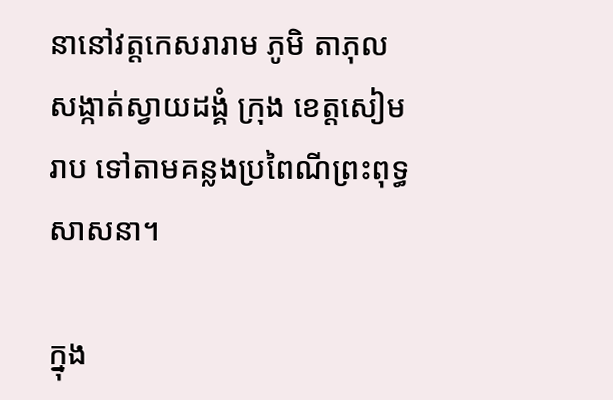នានៅវត្តកេសរារាម ភូមិ តាភុល សង្កាត់ស្វាយដង្គំ ក្រុង ខេត្តសៀមរាប ទៅតាមគន្លងប្រពៃណីព្រះពុទ្ធសាសនា។

ក្នុង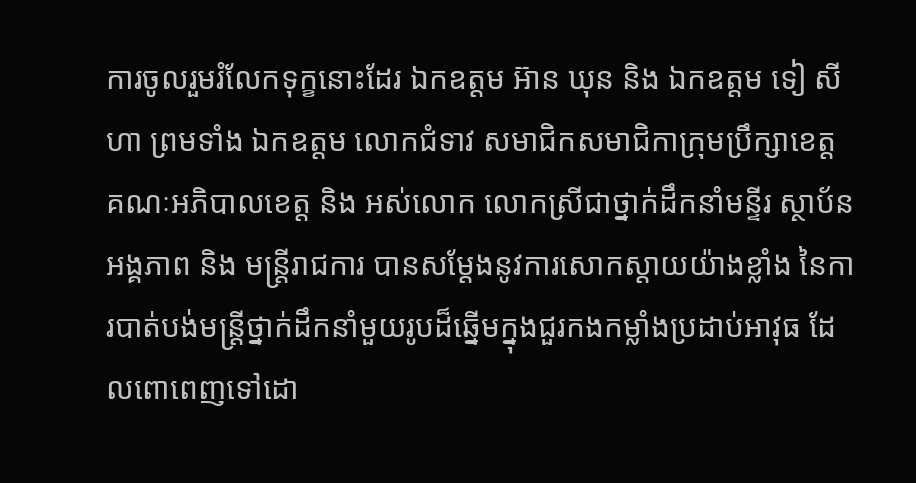ការចូលរួមរំលែកទុក្ខនោះដែរ ឯកឧត្តម អ៊ាន ឃុន និង ឯកឧត្តម ទៀ សីហា ព្រមទាំង ឯកឧត្តម លោកជំទាវ សមាជិកសមាជិកាក្រុមប្រឹក្សាខេត្ត គណៈអភិបាលខេត្ត និង អស់លោក លោកស្រីជាថ្នាក់ដឹកនាំមន្ទីរ ស្ថាប័ន អង្គភាព និង មន្ត្រីរាជការ បានសម្តែងនូវការសោកស្តាយយ៉ាងខ្លាំង នៃការបាត់បង់មន្ត្រីថ្នាក់ដឹកនាំមួយរូបដ៏ឆ្នើមក្នុងជួរកងកម្លាំងប្រដាប់អាវុធ ដែលពោពេញទៅដោ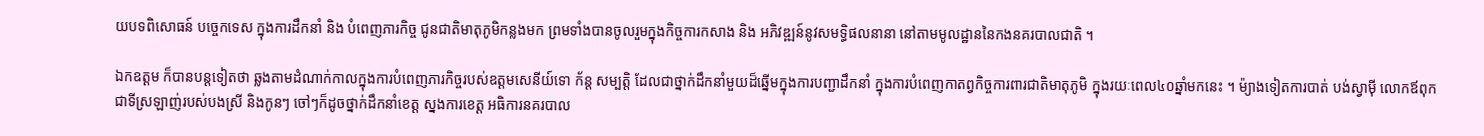យបទពិសោធន៍ បច្ចេកទេស ក្នុងការដឹកនាំ និង បំពេញភារកិច្ច ជូនជាតិមាតុភូមិកន្លងមក ព្រមទាំងបានចូលរួមក្នុងកិច្ចការកសាង និង អភិវឌ្ឍន៍នូវសមទ្ធិផលនានា នៅតាមមូលដ្ឋាននៃកងនគរបាលជាតិ ។

ឯកឧត្តម ក៏បានបន្តទៀតថា ឆ្លងតាមដំណាក់កាលក្នុងការបំពេញភារកិច្ចរបស់ឧត្តមសេនីយ៍ទោ ក័ន្ត សម្បត្តិ ដែលជាថ្នាក់ដឹកនាំមួយដ៏ឆ្នើមក្នុងការបញ្ជាដឹកនាំ ក្នុងការបំពេញកាតព្វកិច្ចការពារជាតិមាតុភូមិ ក្នុងរយៈពេល៤០ឆ្នាំមកនេះ ។ ម៉្យាងទៀតការបាត់ បង់ស្វាម៉ី លោកឪពុកជាទីស្រឡាញ់របស់បងស្រី និងកូនៗ ចៅៗក៏ដូចថ្នាក់ដឹកនាំខេត្ត ស្នងការខេត្ត អធិការនគរបាល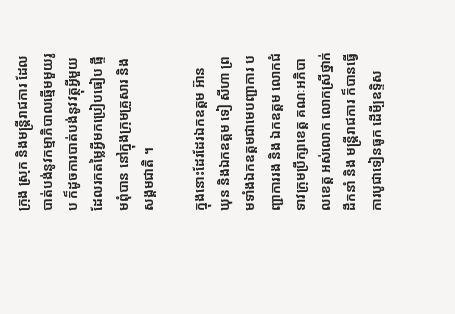ក្រុង ស្រុក និងមន្ត្រីរាជការ ដែលបាត់បង់នូវកម្មាភិបាលឆ្មើមមួយរូប ក៏ដូចការបាត់បង់នូវវត្ថុអ្វីមួយដែលរកតម្លៃអ្វីមកប្រៀបធៀប ផ្ទឹមពុំបាន នៅក្នុងក្រុមគ្រួសារ និង សង្គមជាតិ ។

ក្នុងនោះដែរដែរឯកឧត្តម អ៊ាន ឃុន និងឯកឧត្តម ទៀ សីហា ព្រមទាំងឯកឧត្តមជាមេបញ្ជាការ បញ្ជាការរង និង ឯកឧត្តម លោកជំទាវក្រុមប្រឹក្សាខេត្ត គណៈអភិបាលខេត្ត អស់លោក លោកស្រីថ្នាក់ដឹកនាំ និង មន្ត្រីរាជការ ក៏បានធ្វើការបូជាទៀនធូក ដើមី្បឧទ្ទិស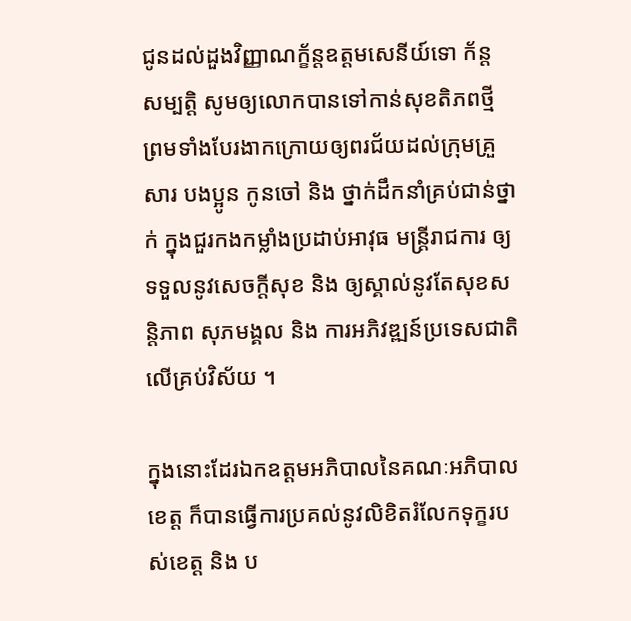ជូនដល់ដួងវិញ្ញាណក្ខ័ន្តឧត្តមសេនីយ៍ទោ ក័ន្ត សម្បត្តិ សូមឲ្យលោកបានទៅកាន់សុខតិភពថ្មី ព្រមទាំងបែរងាកក្រោយឲ្យពរជ័យដល់ក្រុមគ្រួសារ បងប្អូន កូនចៅ និង ថ្នាក់ដឹកនាំគ្រប់ជាន់ថ្នាក់ ក្នុងជួរកងកម្លាំងប្រដាប់អាវុធ មន្ត្រីរាជការ ឲ្យទទួលនូវសេចក្តីសុខ និង ឲ្យស្គាល់នូវតែសុខសន្តិភាព សុភមង្គល និង ការអភិវឌ្ឍន៍ប្រទេសជាតិលើគ្រប់វិស័យ ។

ក្នុងនោះដែរឯកឧត្តមអភិបាលនៃគណៈអភិបាលខេត្ត ក៏បានធ្វើការប្រគល់នូវលិខិតរំលែកទុក្ខរបស់ខេត្ត និង ប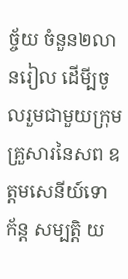ច្ច័យ ចំនួន២លានរៀល ដើមី្បចូលរួមជាមួយក្រុមគ្រួសារនៃសព ឧត្តមសេនីយ៍ទោ ក័ន្ត សម្បត្តិ យ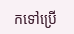កទៅប្រើ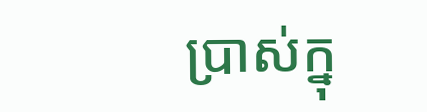ប្រាស់ក្នុ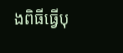ងពិធីធ្វើបុ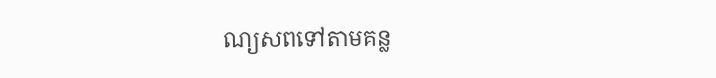ណ្យសពទៅតាមគន្ល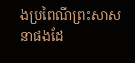ងប្រពៃណីព្រះសាសនាផងដែ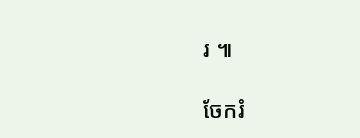រ ៕

ចែករំ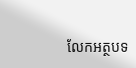លែកអត្ថបទ